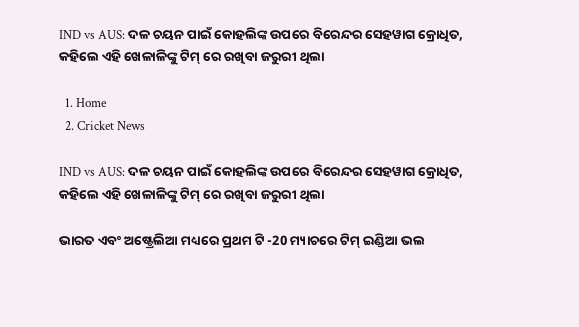IND vs AUS: ଦଳ ଚୟନ ପାଇଁ କୋହଲିଙ୍କ ଉପରେ ବିରେନ୍ଦର ସେହୱାଗ କ୍ରୋଧିତ, କହିଲେ ଏହି ଖେଳାଳିଙ୍କୁ ଟିମ୍ ରେ ରଖିବା ଜରୁରୀ ଥିଲା

  1. Home
  2. Cricket News

IND vs AUS: ଦଳ ଚୟନ ପାଇଁ କୋହଲିଙ୍କ ଉପରେ ବିରେନ୍ଦର ସେହୱାଗ କ୍ରୋଧିତ, କହିଲେ ଏହି ଖେଳାଳିଙ୍କୁ ଟିମ୍ ରେ ରଖିବା ଜରୁରୀ ଥିଲା

ଭାରତ ଏବଂ ଅଷ୍ଟ୍ରେଲିଆ ମଧ୍ୟରେ ପ୍ରଥମ ଟି -20 ମ୍ୟାଚରେ ଟିମ୍ ଇଣ୍ଡିଆ ଭଲ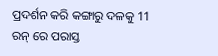ପ୍ରଦର୍ଶନ କରି କଙ୍ଗାରୁ ଦଳକୁ 11 ରନ୍ ରେ ପରାସ୍ତ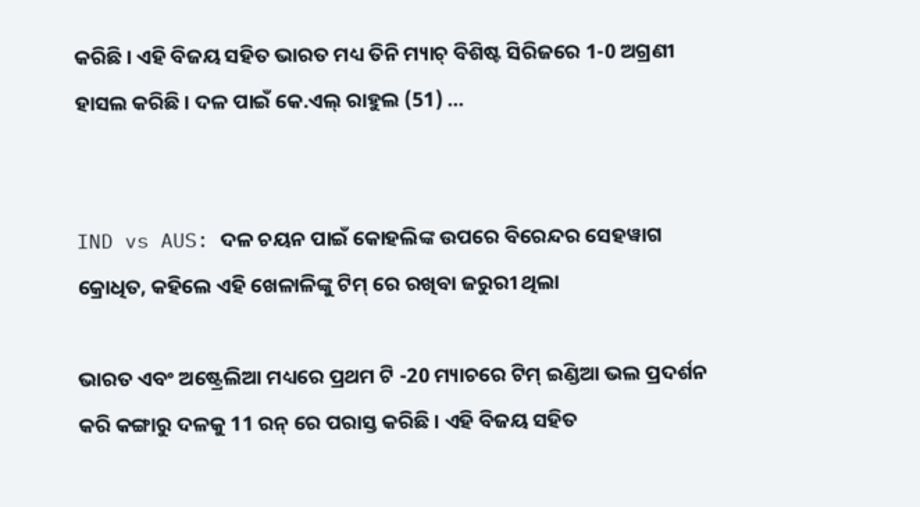କରିଛି । ଏହି ବିଜୟ ସହିତ ଭାରତ ମଧ୍ୟ ତିନି ମ୍ୟାଚ୍ ବିଶିଷ୍ଟ ସିରିଜରେ 1-0 ଅଗ୍ରଣୀ ହାସଲ କରିଛି । ଦଳ ପାଇଁ କେ.ଏଲ୍ ରାହୁଲ (51) …


IND vs AUS: ଦଳ ଚୟନ ପାଇଁ କୋହଲିଙ୍କ ଉପରେ ବିରେନ୍ଦର ସେହୱାଗ କ୍ରୋଧିତ, କହିଲେ ଏହି ଖେଳାଳିଙ୍କୁ ଟିମ୍ ରେ ରଖିବା ଜରୁରୀ ଥିଲା

ଭାରତ ଏବଂ ଅଷ୍ଟ୍ରେଲିଆ ମଧ୍ୟରେ ପ୍ରଥମ ଟି -20 ମ୍ୟାଚରେ ଟିମ୍ ଇଣ୍ଡିଆ ଭଲ ପ୍ରଦର୍ଶନ କରି କଙ୍ଗାରୁ ଦଳକୁ 11 ରନ୍ ରେ ପରାସ୍ତ କରିଛି । ଏହି ବିଜୟ ସହିତ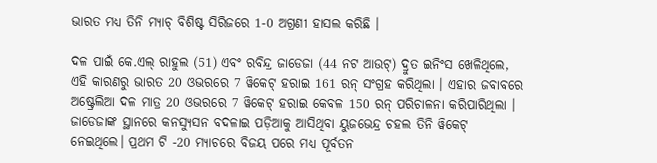ଭାରତ ମଧ୍ୟ ତିନି ମ୍ୟାଚ୍ ବିଶିଷ୍ଟ ସିରିଜରେ 1-0 ଅଗ୍ରଣୀ ହାସଲ କରିଛି ।

ଦଳ ପାଇଁ କେ.ଏଲ୍ ରାହୁଲ (51) ଏବଂ ରବିନ୍ଦ୍ର ଜାଡେଜା (44 ନଟ ଆଉଟ୍) ଦ୍ରୁତ ଇନିଂସ ଖେଳିଥିଲେ, ଏହି କାରଣରୁ ଭାରତ 20 ଓଭରରେ 7 ୱିକେଟ୍ ହରାଇ 161 ରନ୍ ସଂଗ୍ରହ କରିଥିଲା । ଏହାର ଜବାବରେ ଅଷ୍ଟ୍ରେଲିଆ ଦଳ ମାତ୍ର 20 ଓଭରରେ 7 ୱିକେଟ୍ ହରାଇ କେବଳ 150 ରନ୍ ପରିଚାଳନା କରିପାରିଥିଲା । ଜାଡେଜାଙ୍କ ସ୍ଥାନରେ କନସ୍ୟୁସନ ବଦଳାଇ ପଡ଼ିଆକୁ ଆସିଥିବା ୟୁଜଭେନ୍ଦ୍ର ଚହଲ ତିନି ୱିକେଟ୍ ନେଇଥିଲେ। ପ୍ରଥମ ଟି -20 ମ୍ୟାଚରେ ବିଜୟ ପରେ ମଧ୍ୟ ପୂର୍ବତନ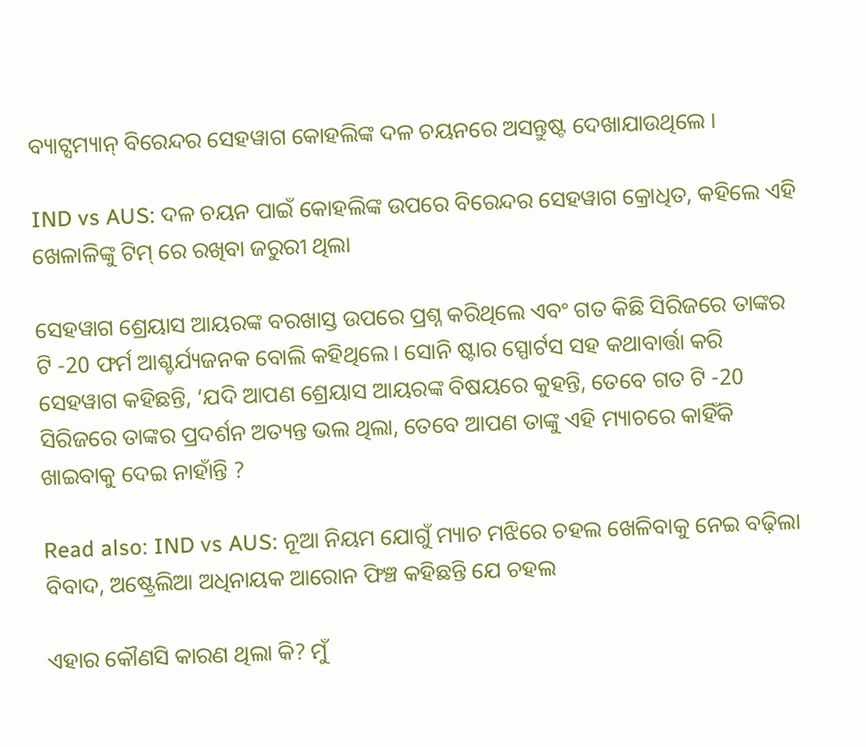ବ୍ୟାଟ୍ସମ୍ୟାନ୍ ବିରେନ୍ଦର ସେହୱାଗ କୋହଲିଙ୍କ ଦଳ ଚୟନରେ ଅସନ୍ତୁଷ୍ଟ ଦେଖାଯାଉଥିଲେ ।

IND vs AUS: ଦଳ ଚୟନ ପାଇଁ କୋହଲିଙ୍କ ଉପରେ ବିରେନ୍ଦର ସେହୱାଗ କ୍ରୋଧିତ, କହିଲେ ଏହି ଖେଳାଳିଙ୍କୁ ଟିମ୍ ରେ ରଖିବା ଜରୁରୀ ଥିଲା

ସେହୱାଗ ଶ୍ରେୟାସ ଆୟରଙ୍କ ବରଖାସ୍ତ ଉପରେ ପ୍ରଶ୍ନ କରିଥିଲେ ଏବଂ ଗତ କିଛି ସିରିଜରେ ତାଙ୍କର ଟି -20 ଫର୍ମ ଆଶ୍ଚର୍ଯ୍ୟଜନକ ବୋଲି କହିଥିଲେ। ସୋନି ଷ୍ଟାର ସ୍ପୋର୍ଟସ ସହ କଥାବାର୍ତ୍ତା କରି ସେହୱାଗ କହିଛନ୍ତି, ‘ଯଦି ଆପଣ ଶ୍ରେୟାସ ଆୟରଙ୍କ ବିଷୟରେ କୁହନ୍ତି, ତେବେ ଗତ ଟି -20 ସିରିଜରେ ତାଙ୍କର ପ୍ରଦର୍ଶନ ଅତ୍ୟନ୍ତ ଭଲ ଥିଲା, ତେବେ ଆପଣ ତାଙ୍କୁ ଏହି ମ୍ୟାଚରେ କାହିଁକି ଖାଇବାକୁ ଦେଇ ନାହାଁନ୍ତି ?

Read also: IND vs AUS: ନୂଆ ନିୟମ ଯୋଗୁଁ ମ୍ୟାଚ ମଝିରେ ଚହଲ ଖେଳିବାକୁ ନେଇ ବଢ଼ିଲା ବିବାଦ, ଅଷ୍ଟ୍ରେଲିଆ ଅଧିନାୟକ ଆରୋନ ଫିଞ୍ଚ କହିଛନ୍ତି ଯେ ଚହଲ

ଏହାର କୌଣସି କାରଣ ଥିଲା କି? ମୁଁ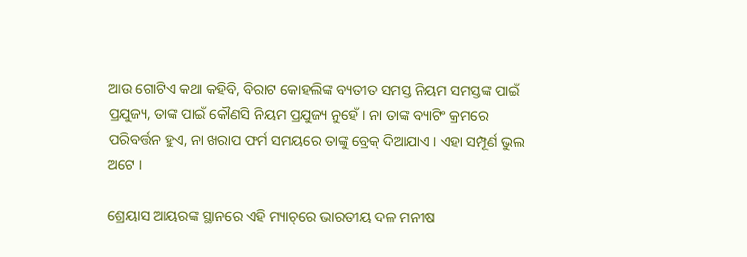ଆଉ ଗୋଟିଏ କଥା କହିବି, ବିରାଟ କୋହଲିଙ୍କ ବ୍ୟତୀତ ସମସ୍ତ ନିୟମ ସମସ୍ତଙ୍କ ପାଇଁ ପ୍ରଯୁଜ୍ୟ, ତାଙ୍କ ପାଇଁ କୌଣସି ନିୟମ ପ୍ରଯୁଜ୍ୟ ନୁହେଁ। ନା ତାଙ୍କ ବ୍ୟାଟିଂ କ୍ରମରେ ପରିବର୍ତ୍ତନ ହୁଏ, ନା ଖରାପ ଫର୍ମ ସମୟରେ ତାଙ୍କୁ ବ୍ରେକ୍ ଦିଆଯାଏ । ଏହା ସମ୍ପୂର୍ଣ ଭୁଲ ଅଟେ ।

ଶ୍ରେୟାସ ଆୟରଙ୍କ ସ୍ଥାନରେ ଏହି ମ୍ୟାଚ୍‌ରେ ଭାରତୀୟ ଦଳ ମନୀଷ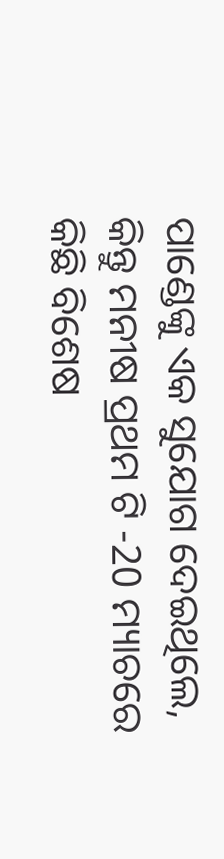ପାଣ୍ଡେଙ୍କୁ ଏକ ସୁଯୋଗ ଦେଇଥିଲେ, କିନ୍ତୁ ମନୀଷ ପ୍ରଥମ ଟି -20 ମ୍ୟାଚରେ କିଛି ବିଶେଷ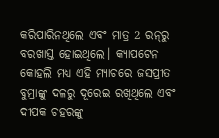କରିପାରିନଥିଲେ ଏବଂ ମାତ୍ର 2 ରନ୍‌ରୁ ବରଖାସ୍ତ ହୋଇଥିଲେ। କ୍ୟାପଟେନ କୋହଲି ମଧ୍ୟ ଏହି ମ୍ୟାଚରେ ଜସପ୍ରୀତ ବୁମ୍ରାଙ୍କୁ ଦଳରୁ ଦୂରେଇ ରଖିଥିଲେ ଏବଂ ଦୀପକ ଚହରଙ୍କୁ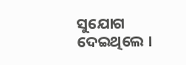ସୁଯୋଗ ଦେଇଥିଲେ ।